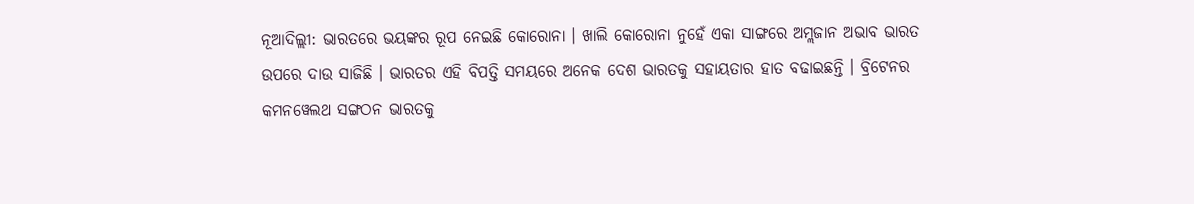ନୂଆଦିଲ୍ଲୀ: ଭାରତରେ ଭୟଙ୍କର ରୂପ ନେଇଛି କୋରୋନା । ଖାଲି କୋରୋନା ନୁହେଁ ଏକା ସାଙ୍ଗରେ ଅମ୍ଲଜାନ ଅଭାବ ଭାରତ ଉପରେ ଦାଉ ସାଜିଛି । ଭାରତର ଏହି ବିପତ୍ତି ସମୟରେ ଅନେକ ଦେଶ ଭାରତକୁ ସହାୟତାର ହାତ ବଢାଇଛନ୍ତି । ବ୍ରିଟେନର କମନୱେଲଥ ସଙ୍ଗଠନ ଭାରତକୁ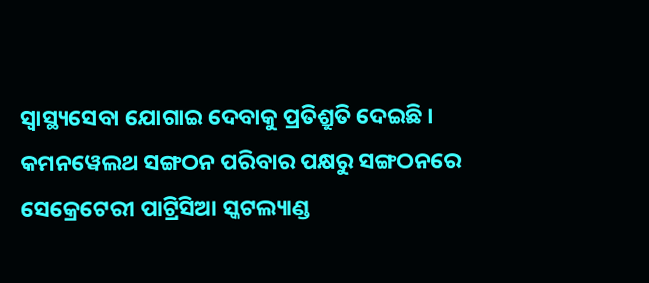ସ୍ବାସ୍ଥ୍ୟସେବା ଯୋଗାଇ ଦେବାକୁ ପ୍ରତିଶ୍ରୁତି ଦେଇଛି ।
କମନୱେଲଥ ସଙ୍ଗଠନ ପରିବାର ପକ୍ଷରୁ ସଙ୍ଗଠନରେ ସେକ୍ରେଟେରୀ ପାଟ୍ରିସିଆ ସ୍କଟଲ୍ୟାଣ୍ଡ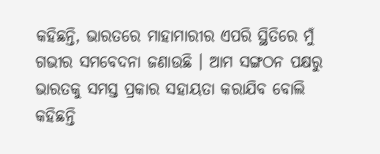କହିଛନ୍ତି, ଭାରତରେ ମାହାମାରୀର ଏପରି ସ୍ଥିତିରେ ମୁଁ ଗଭୀର ସମବେଦନା ଜଣାଉଛି । ଆମ ସଙ୍ଗଠନ ପକ୍ଷରୁ ଭାରତକୁ ସମସ୍ତ ପ୍ରକାର ସହାୟତା କରାଯିବ ବୋଲି କହିଛନ୍ତି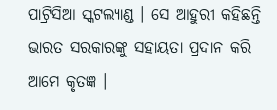ପାଟ୍ରିସିଆ ସ୍କଟଲ୍ୟାଣ୍ଡ । ସେ ଆହୁରୀ କହିଛନ୍ତି ଭାରତ ସରକାରଙ୍କୁ ସହାୟତା ପ୍ରଦାନ କରି ଆମେ କୃତଜ୍ଞ ।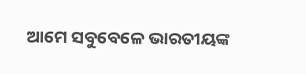ଆମେ ସବୁବେଳେ ଭାରତୀୟଙ୍କ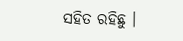ସହିତ ରହିଛୁ ।